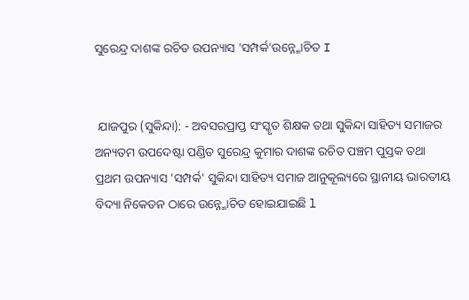ସୁରେନ୍ଦ୍ର ଦାଶଙ୍କ ରଚିତ ଉପନ୍ୟାସ 'ସମ୍ପର୍କ'ଉନ୍ନ୍ମୋଚିତ I


 ଯାଜପୁର (ସୁକିନ୍ଦା): - ଅବସରପ୍ରାପ୍ତ ସଂସ୍କୃତ ଶିକ୍ଷକ ତଥା ସୁକିନ୍ଦା ସାହିତ୍ୟ ସମାଜର ଅନ୍ୟତମ ଉପଦେଷ୍ଟା ପଣ୍ଡିତ ସୁରେନ୍ଦ୍ର କୁମାର ଦାଶଙ୍କ ରଚିତ ପଞ୍ଚମ ପୁସ୍ତକ ତଥା ପ୍ରଥମ ଉପନ୍ୟାସ 'ସମ୍ପର୍କ' ସୁକିନ୍ଦା ସାହିତ୍ୟ ସମାଜ ଆନୁକୂଲ୍ୟରେ ସ୍ଥାନୀୟ ଭାରତୀୟ ବିଦ୍ୟା ନିକେତନ ଠାରେ ଉନ୍ନ୍ମୋଚିତ ହୋଇଯାଇଛି l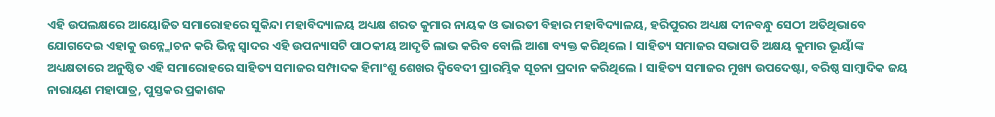ଏହି ଉପଲକ୍ଷରେ ଆୟୋଜିତ ସମାରୋହରେ ସୁକିନ୍ଦା ମହାବିଦ୍ୟାଳୟ ଅଧ୍ୟକ୍ଷ ଶରତ କୁମାର ନାୟକ ଓ ଭାରତୀ ବିହାର ମହାବିଦ୍ୟାଳୟ, ହରିପୁରର ଅଧ୍ୟକ୍ଷ ଦୀନବନ୍ଧୁ ସେଠୀ ଅତିଥିଭାବେ ଯୋଗଦେଇ ଏହାକୁ ଉନ୍ନ୍ମୋଚନ କରି ଭିନ୍ନ ସ୍ୱାଦର ଏହି ଉପନ୍ୟାସଟି ପାଠକୀୟ ଆଦୃତି ଲାଭ କରିବ ବୋଲି ଆଶା ବ୍ୟକ୍ତ କରିଥିଲେ l ସାହିତ୍ୟ ସମାଜର ସଭାପତି ଅକ୍ଷୟ କୁମାର ଭୂୟାଁଙ୍କ ଅଧ୍ୟକ୍ଷତାରେ ଅନୁଷ୍ଠିତ ଏହି ସମାରୋହରେ ସାହିତ୍ୟ ସମାଜର ସମ୍ପାଦକ ହିମାଂଶୁ ଶେଖର ଦ୍ବିବେଦୀ ପ୍ରାରମ୍ଭିକ ସୂଚନା ପ୍ରଦାନ କରିଥିଲେ l ସାହିତ୍ୟ ସମାଜର ମୁଖ୍ୟ ଉପଦେଷ୍ଟା, ବରିଷ୍ଠ ସାମ୍ବାଦିକ ଜୟ ନାରାୟଣ ମହାପାତ୍ର, ପୁସ୍ତକର ପ୍ରକାଶକ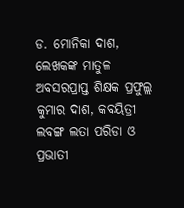ଡ. ମୋନିକା ଦାଶ, ଲେଖକଙ୍କ ମାତୁଳ ଅବସରପ୍ରାପ୍ତ ଶିକ୍ଷକ ପ୍ରଫୁଲ୍ଲ କୁମାର ଦାଶ, କବୟିତ୍ରୀ ଲବଙ୍ଗ ଲତା ପରିଡା ଓ ପ୍ରଭାତୀ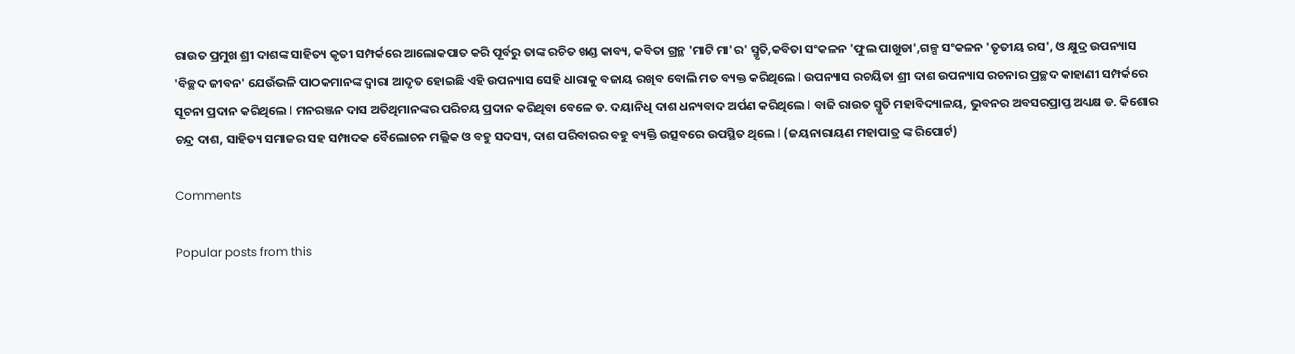ରାଉତ ପ୍ରମୁଖ ଶ୍ରୀ ଦାଶଙ୍କ ସାହିତ୍ୟ କୃତୀ ସମ୍ପର୍କରେ ଆଲୋକପାତ କରି ପୂର୍ବରୁ ତାଙ୍କ ରଚିତ ଖଣ୍ଡ କାବ୍ୟ, କବିତା ଗ୍ରନ୍ଥ 'ମାଟି ମା'ର' ସ୍ମୃତି,କବିତା ସଂକଳନ 'ଫୁଲ ପାଖୁଡା',ଗଳ୍ପ ସଂକଳନ 'ତୃତୀୟ ରସ', ଓ କ୍ଷୁଦ୍ର ଉପନ୍ୟାସ 'ବିଚ୍ଛଦ ଜୀବନ' ଯେଉଁଭଳି ପାଠକମାନଙ୍କ ଦ୍ଵାରା ଆଦୃତ ହୋଇଛି ଏହି ଉପନ୍ୟାସ ସେହି ଧାରାକୁ ବଜାୟ ରଖିବ ବୋଲି ମତ ବ୍ୟକ୍ତ କରିଥିଲେ l ଉପନ୍ୟାସ ରଚୟିତା ଶ୍ରୀ ଦାଶ ଉପନ୍ୟାସ ରଚନାର ପ୍ରଚ୍ଛଦ କାହାଣୀ ସମ୍ପର୍କରେ ସୂଚନା ପ୍ରଦାନ କରିଥିଲେ l ମନରଞ୍ଜନ ଦାସ ଅତିଥିମାନଙ୍କର ପରିଚୟ ପ୍ରଦାନ କରିଥିବା ବେଳେ ଡ. ଦୟାନିଧି ଦାଶ ଧନ୍ୟବାଦ ଅର୍ପଣ କରିଥିଲେ l ବାଜି ରାଉତ ସ୍ମୃତି ମହାବିଦ୍ୟାଳୟ, ଭୁବନର ଅବସରପ୍ରାପ୍ତ ଅଧ୍ୟକ୍ଷ ଡ. କିଶୋର ଚନ୍ଦ୍ର ଦାଶ, ସାହିତ୍ୟ ସମାଜର ସହ ସମ୍ପାଦକ ବୈଲୋଚନ ମଲ୍ଲିକ ଓ ବହୁ ସଦସ୍ୟ, ଦାଶ ପରିବାରର ବହୁ ବ୍ୟକ୍ତି ଉତ୍ସବରେ ଉପସ୍ଥିତ ଥିଲେ l (ଜୟନାରାୟଣ ମହାପାତ୍ର ଙ୍କ ରିପୋର୍ଟ)

Comments

Popular posts from this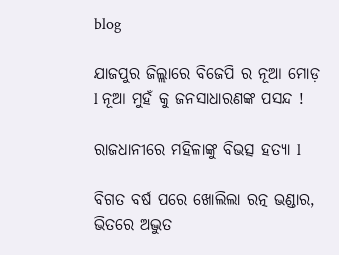blog

ଯାଜପୁର ଜିଲ୍ଲାରେ ବିଜେପି ର ନୂଆ ମୋଡ଼ l ନୂଆ ମୁହଁ କୁ ଜନସାଧାରଣଙ୍କ ପସନ୍ଦ !

ରାଜଧାନୀରେ ମହିଳାଙ୍କୁ ବିଭତ୍ସ ହତ୍ୟା l

ବିଗତ ବର୍ଷ ପରେ ଖୋଲିଲା ରତ୍ନ ଭଣ୍ଡାର, ଭିତରେ ଅଦ୍ଭୁତ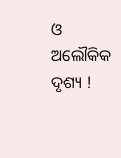ଓ ଅଲୌକିକ ଦୃଶ୍ୟ !